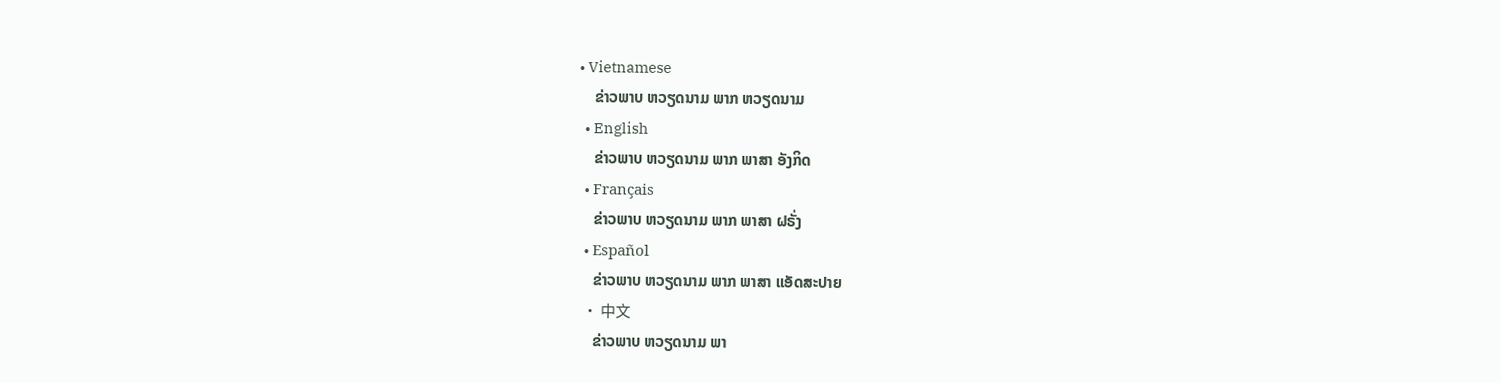• Vietnamese
    ຂ່າວພາບ ຫວຽດນາມ ພາກ ຫວຽດນາມ
  • English
    ຂ່າວພາບ ຫວຽດນາມ ພາກ ພາສາ ອັງກິດ
  • Français
    ຂ່າວພາບ ຫວຽດນາມ ພາກ ພາສາ ຝຣັ່ງ
  • Español
    ຂ່າວພາບ ຫວຽດນາມ ພາກ ພາສາ ແອັດສະປາຍ
  • 中文
    ຂ່າວພາບ ຫວຽດນາມ ພາ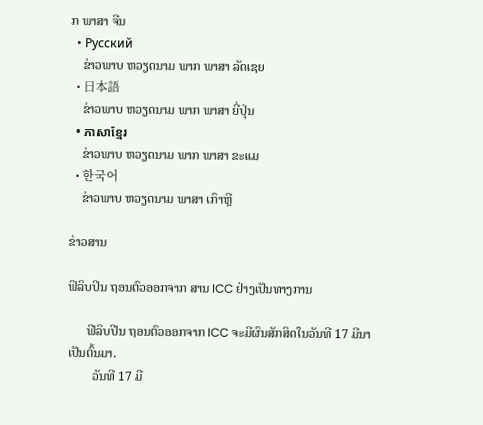ກ ພາສາ ຈີນ
  • Русский
    ຂ່າວພາບ ຫວຽດນາມ ພາກ ພາສາ ລັດເຊຍ
  • 日本語
    ຂ່າວພາບ ຫວຽດນາມ ພາກ ພາສາ ຍີ່ປຸ່ນ
  • ភាសាខ្មែរ
    ຂ່າວພາບ ຫວຽດນາມ ພາກ ພາສາ ຂະແມ
  • 한국어
    ຂ່າວພາບ ຫວຽດນາມ ພາສາ ເກົາຫຼີ

ຂ່າວສານ

ຟິລິບປິນ ຖອນຕົວອອກຈາກ ສານ ICC ຢ່າງເປັນທາງການ

      ຟີລິບປີນ ຖອນຕົວອອກຈາກ ICC ຈະມີຜົນສັກສິດໃນວັນທີ 17 ມີນາ ເປັນຕົ້ນມາ.
        ວັນທີ 17 ມີ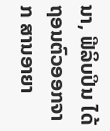ນາ, ຟີລິບປິນ ໄດ້ຖອນຕົວອອກຈາກ ສານອາຍາ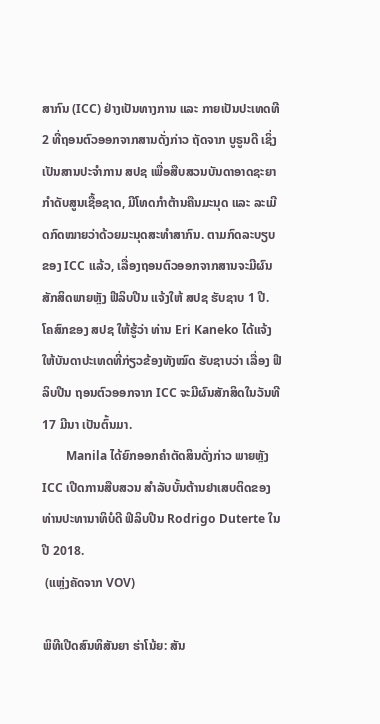ສາກົນ (ICC) ຢ່າງເປັນທາງການ ແລະ ກາຍເປັນປະເທດທີ 2 ທີ່ຖອນຕົວອອກຈາກສານດັ່ງກ່າວ ຖັດຈາກ ບູຣູນດີ ເຊິ່ງເປັນສານປະຈໍາການ ສປຊ ເພື່ອສືບສວນບັນດາອາດຊະຍາກໍາດັບສູນເຊື້ອຊາດ, ມີໂທດກໍາຕ້ານຄືນມະນຸດ ແລະ ລະເມີດກົດໝາຍວ່າດ້ວຍມະນຸດສະທໍາສາກົນ. ຕາມກົດລະບຽບຂອງ ICC ແລ້ວ, ເລື່ອງຖອນຕົວອອກຈາກສານຈະມີຜົນສັກສິດພາຍຫຼັງ ຟີລິບປີນ ແຈ້ງໃຫ້ ສປຊ ຮັບຊາບ 1 ປີ. ໂຄສົກຂອງ ສປຊ ໃຫ້ຮູ້ວ່າ ທ່ານ Eri Kaneko ໄດ້ແຈ້ງໃຫ້ບັນດາປະເທດທີ່ກ່ຽວຂ້ອງທັງໝົດ ຮັບຊາບວ່າ ເລື່ອງ ຟີລິບປີນ ຖອນຕົວອອກຈາກ ICC ຈະມີຜົນສັກສິດໃນວັນທີ 17 ມີນາ ເປັນຕົ້ນມາ.
        Manila ໄດ້ຍົກອອກຄໍາຕັດສິນດັ່ງກ່າວ ພາຍຫຼັງ ICC ເປີດການສືບສວນ ສໍາລັບບັ້ນຕ້ານຢາເສບຕິດຂອງທ່ານປະທານາທິບໍດີ ຟິລິບປີນ Rodrigo Duterte ໃນປີ 2018.
 (ແຫຼ່ງຄັດຈາກ VOV)

ພິທີເປີດສົນທິສັນຍາ ຮ່າໂນ້ຍ: ສັນ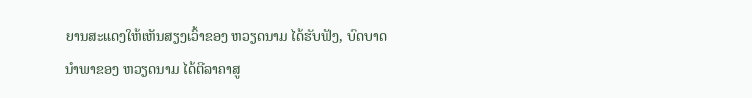ຍານສະແດງໃຫ້ເຫັນສຽງເວົ້າຂອງ ຫວຽດນາມ ໄດ້ຮັບຟັງ, ບົດບາດນຳພາຂອງ ຫວຽດນາມ ໄດ້ຕີລາຄາສູ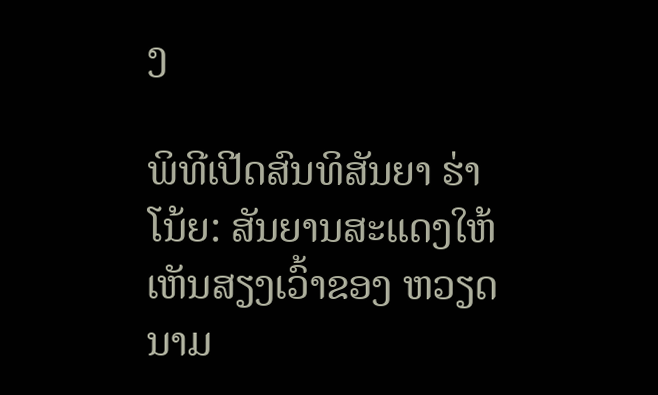ງ

ພິທີເປີດສົນທິສັນຍາ ຮ່າໂນ້ຍ: ສັນຍານສະແດງໃຫ້ເຫັນສຽງເວົ້າຂອງ ຫວຽດນາມ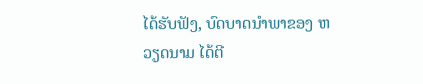ໄດ້ຮັບຟັງ, ບົດບາດນຳພາຂອງ ຫວຽດນາມ ໄດ້ຕີ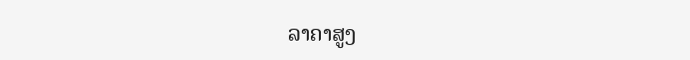ລາຄາສູງ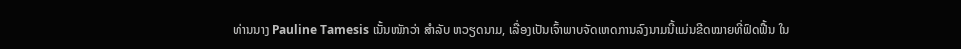ທ່ານນາງ Pauline Tamesis ເນັ້ນໜັກວ່າ ສຳລັບ ຫວຽດນາມ, ເລື່ອງເປັນເຈົ້າພາບຈັດເຫດການລົງນາມນີ້ແມ່ນຂີດໝາຍທີ່ຟົດຟື້ນ ໃນ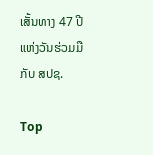ເສັ້ນທາງ 47 ປີແຫ່ງວັນຮ່ວມມືກັບ ສປຊ.

Top